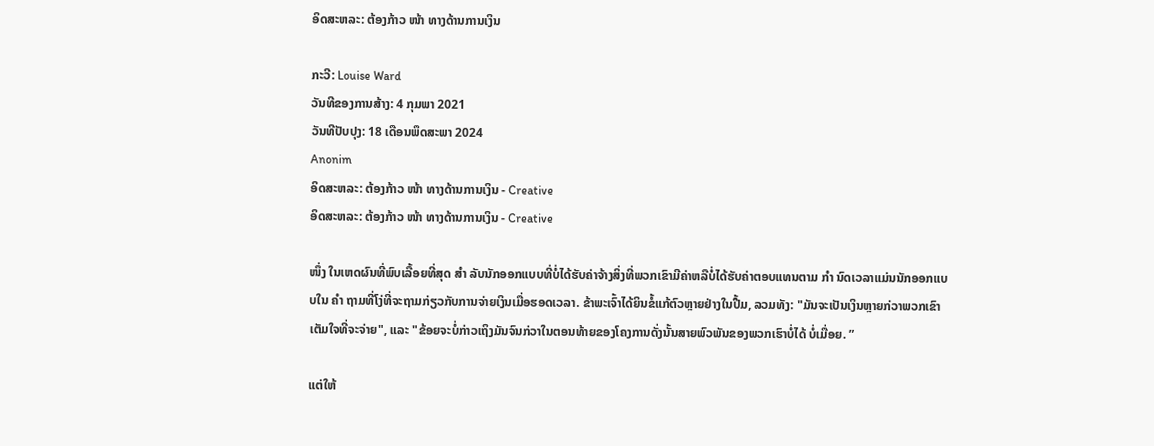ອິດສະຫລະ: ຕ້ອງກ້າວ ໜ້າ ທາງດ້ານການເງິນ

ກະວີ: Louise Ward
ວັນທີຂອງການສ້າງ: 4 ກຸມພາ 2021
ວັນທີປັບປຸງ: 18 ເດືອນພຶດສະພາ 2024
Anonim
ອິດສະຫລະ: ຕ້ອງກ້າວ ໜ້າ ທາງດ້ານການເງິນ - Creative
ອິດສະຫລະ: ຕ້ອງກ້າວ ໜ້າ ທາງດ້ານການເງິນ - Creative

ໜຶ່ງ ໃນເຫດຜົນທີ່ພົບເລື້ອຍທີ່ສຸດ ສຳ ລັບນັກອອກແບບທີ່ບໍ່ໄດ້ຮັບຄ່າຈ້າງສິ່ງທີ່ພວກເຂົາມີຄ່າຫລືບໍ່ໄດ້ຮັບຄ່າຕອບແທນຕາມ ກຳ ນົດເວລາແມ່ນນັກອອກແບບໃນ ຄຳ ຖາມທີ່ໂງ່ທີ່ຈະຖາມກ່ຽວກັບການຈ່າຍເງິນເມື່ອຮອດເວລາ. ຂ້າພະເຈົ້າໄດ້ຍິນຂໍ້ແກ້ຕົວຫຼາຍຢ່າງໃນປື້ມ, ລວມທັງ: "ມັນຈະເປັນເງິນຫຼາຍກ່ວາພວກເຂົາເຕັມໃຈທີ່ຈະຈ່າຍ", ແລະ "ຂ້ອຍຈະບໍ່ກ່າວເຖິງມັນຈົນກ່ວາໃນຕອນທ້າຍຂອງໂຄງການດັ່ງນັ້ນສາຍພົວພັນຂອງພວກເຮົາບໍ່ໄດ້ ບໍ່ເມື່ອຍ. ”

ແຕ່ໃຫ້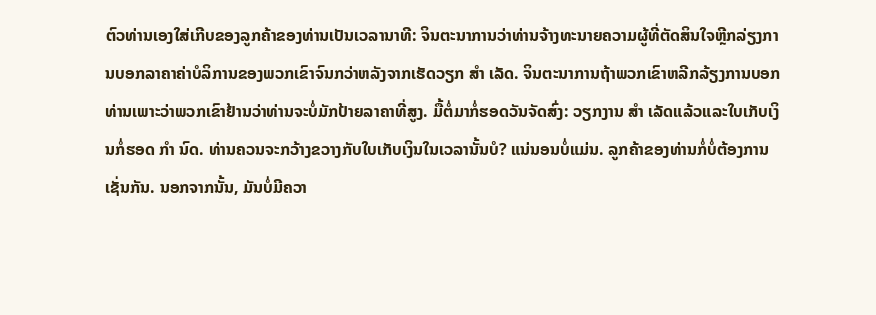ຕົວທ່ານເອງໃສ່ເກີບຂອງລູກຄ້າຂອງທ່ານເປັນເວລານາທີ: ຈິນຕະນາການວ່າທ່ານຈ້າງທະນາຍຄວາມຜູ້ທີ່ຕັດສິນໃຈຫຼີກລ່ຽງການບອກລາຄາຄ່າບໍລິການຂອງພວກເຂົາຈົນກວ່າຫລັງຈາກເຮັດວຽກ ສຳ ເລັດ. ຈິນຕະນາການຖ້າພວກເຂົາຫລີກລ້ຽງການບອກທ່ານເພາະວ່າພວກເຂົາຢ້ານວ່າທ່ານຈະບໍ່ມັກປ້າຍລາຄາທີ່ສູງ. ມື້ຕໍ່ມາກໍ່ຮອດວັນຈັດສົ່ງ: ວຽກງານ ສຳ ເລັດແລ້ວແລະໃບເກັບເງິນກໍ່ຮອດ ກຳ ນົດ. ທ່ານຄວນຈະກວ້າງຂວາງກັບໃບເກັບເງິນໃນເວລານັ້ນບໍ? ແນ່ນອນບໍ່ແມ່ນ. ລູກຄ້າຂອງທ່ານກໍ່ບໍ່ຕ້ອງການເຊັ່ນກັນ. ນອກຈາກນັ້ນ, ມັນບໍ່ມີຄວາ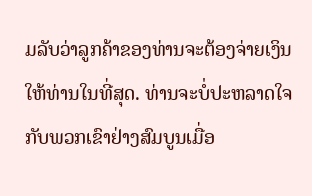ມລັບວ່າລູກຄ້າຂອງທ່ານຈະຕ້ອງຈ່າຍເງິນໃຫ້ທ່ານໃນທີ່ສຸດ. ທ່ານຈະບໍ່ປະຫລາດໃຈກັບພວກເຂົາຢ່າງສົມບູນເມື່ອ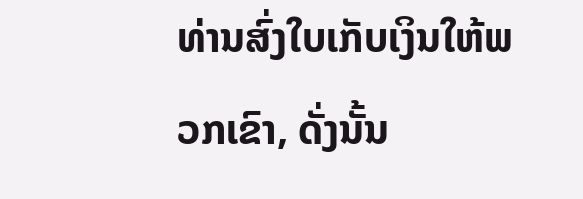ທ່ານສົ່ງໃບເກັບເງິນໃຫ້ພວກເຂົາ, ດັ່ງນັ້ນ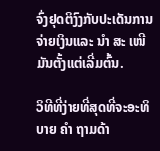ຈົ່ງຢຸດຕິງົງກັບປະເດັນການຈ່າຍເງິນແລະ ນຳ ສະ ເໜີ ມັນຕັ້ງແຕ່ເລີ່ມຕົ້ນ.

ວິທີທີ່ງ່າຍທີ່ສຸດທີ່ຈະອະທິບາຍ ຄຳ ຖາມດ້າ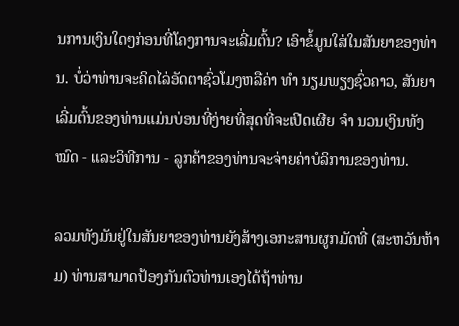ນການເງິນໃດໆກ່ອນທີ່ໂຄງການຈະເລີ່ມຕົ້ນ? ເອົາຂໍ້ມູນໃສ່ໃນສັນຍາຂອງທ່ານ. ບໍ່ວ່າທ່ານຈະຄິດໄລ່ອັດຕາຊົ່ວໂມງຫລືຄ່າ ທຳ ນຽມພຽງຊົ່ວຄາວ, ສັນຍາເລີ່ມຕົ້ນຂອງທ່ານແມ່ນບ່ອນທີ່ງ່າຍທີ່ສຸດທີ່ຈະເປີດເຜີຍ ຈຳ ນວນເງິນທັງ ໝົດ - ແລະວິທີການ - ລູກຄ້າຂອງທ່ານຈະຈ່າຍຄ່າບໍລິການຂອງທ່ານ.

ລວມທັງມັນຢູ່ໃນສັນຍາຂອງທ່ານຍັງສ້າງເອກະສານຜູກມັດທີ່ (ສະຫວັນຫ້າມ) ທ່ານສາມາດປ້ອງກັນຕົວທ່ານເອງໄດ້ຖ້າທ່ານ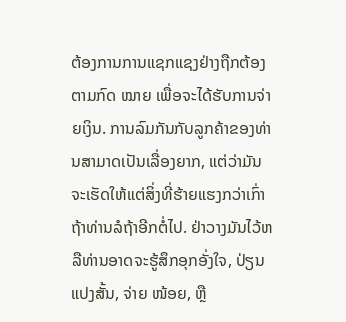ຕ້ອງການການແຊກແຊງຢ່າງຖືກຕ້ອງຕາມກົດ ໝາຍ ເພື່ອຈະໄດ້ຮັບການຈ່າຍເງິນ. ການລົມກັນກັບລູກຄ້າຂອງທ່ານສາມາດເປັນເລື່ອງຍາກ, ແຕ່ວ່າມັນຈະເຮັດໃຫ້ແຕ່ສິ່ງທີ່ຮ້າຍແຮງກວ່າເກົ່າຖ້າທ່ານລໍຖ້າອີກຕໍ່ໄປ. ຢ່າວາງມັນໄວ້ຫລືທ່ານອາດຈະຮູ້ສຶກອຸກອັ່ງໃຈ, ປ່ຽນແປງສັ້ນ, ຈ່າຍ ໜ້ອຍ, ຫຼື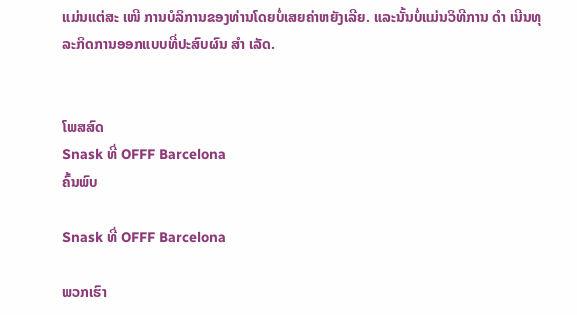ແມ່ນແຕ່ສະ ເໜີ ການບໍລິການຂອງທ່ານໂດຍບໍ່ເສຍຄ່າຫຍັງເລີຍ. ແລະນັ້ນບໍ່ແມ່ນວິທີການ ດຳ ເນີນທຸລະກິດການອອກແບບທີ່ປະສົບຜົນ ສຳ ເລັດ.


ໂພສສົດ
Snask ທີ່ OFFF Barcelona
ຄົ້ນພົບ

Snask ທີ່ OFFF Barcelona

ພວກເຮົາ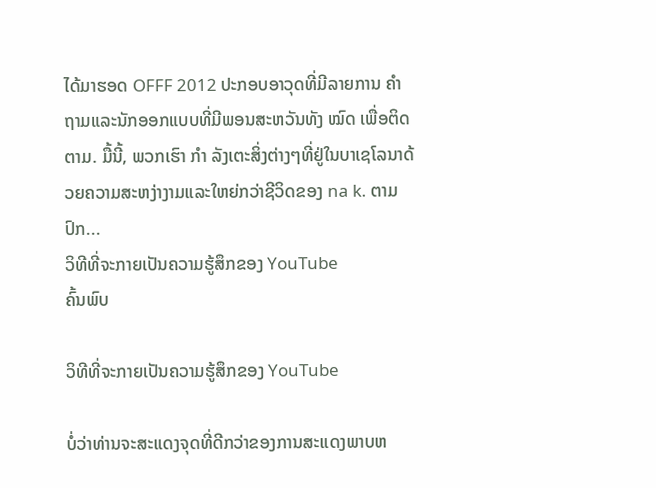ໄດ້ມາຮອດ OFFF 2012 ປະກອບອາວຸດທີ່ມີລາຍການ ຄຳ ຖາມແລະນັກອອກແບບທີ່ມີພອນສະຫວັນທັງ ໝົດ ເພື່ອຕິດຕາມ. ມື້ນີ້, ພວກເຮົາ ກຳ ລັງເຕະສິ່ງຕ່າງໆທີ່ຢູ່ໃນບາເຊໂລນາດ້ວຍຄວາມສະຫງ່າງາມແລະໃຫຍ່ກວ່າຊີວິດຂອງ na k. ຕາມປົກ...
ວິທີທີ່ຈະກາຍເປັນຄວາມຮູ້ສຶກຂອງ YouTube
ຄົ້ນພົບ

ວິທີທີ່ຈະກາຍເປັນຄວາມຮູ້ສຶກຂອງ YouTube

ບໍ່ວ່າທ່ານຈະສະແດງຈຸດທີ່ດີກວ່າຂອງການສະແດງພາບຫ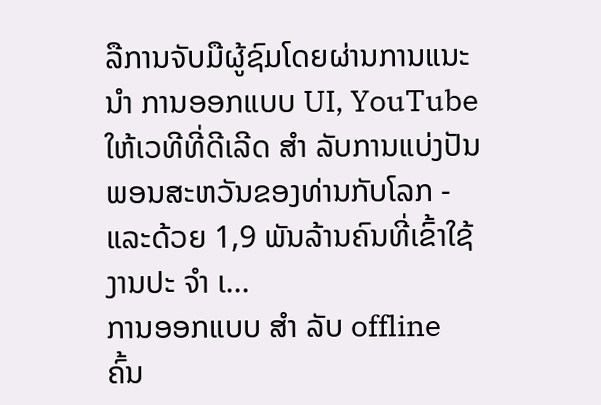ລືການຈັບມືຜູ້ຊົມໂດຍຜ່ານການແນະ ນຳ ການອອກແບບ UI, YouTube ໃຫ້ເວທີທີ່ດີເລີດ ສຳ ລັບການແບ່ງປັນພອນສະຫວັນຂອງທ່ານກັບໂລກ - ແລະດ້ວຍ 1,9 ພັນລ້ານຄົນທີ່ເຂົ້າໃຊ້ງານປະ ຈຳ ເ...
ການອອກແບບ ສຳ ລັບ offline
ຄົ້ນ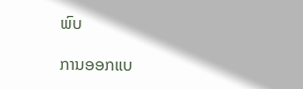ພົບ

ການອອກແບ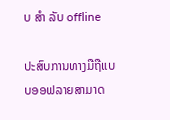ບ ສຳ ລັບ offline

ປະສົບການທາງມືຖືແບບອອຟລາຍສາມາດ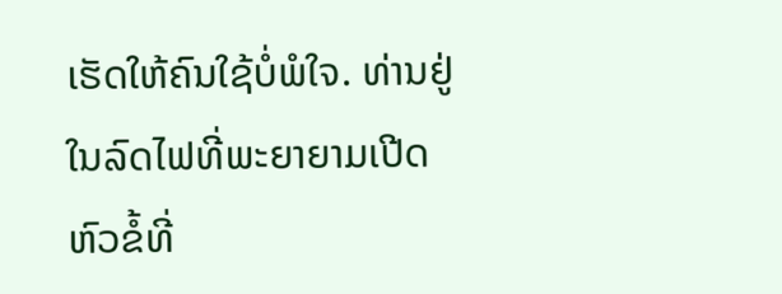ເຮັດໃຫ້ຄົນໃຊ້ບໍ່ພໍໃຈ. ທ່ານຢູ່ໃນລົດໄຟທີ່ພະຍາຍາມເປີດຫົວຂໍ້ທີ່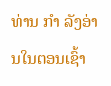ທ່ານ ກຳ ລັງອ່ານໃນຕອນເຊົ້າ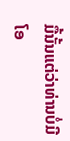ມື້ນັ້ນແຕ່ວ່າທ່ານບໍ່ມີໂອ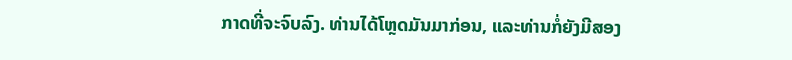ກາດທີ່ຈະຈົບລົງ. ທ່ານໄດ້ໂຫຼດມັນມາກ່ອນ, ແລະທ່ານກໍ່ຍັງມີສອງ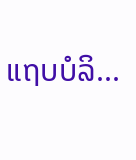ແຖບບໍລິ...